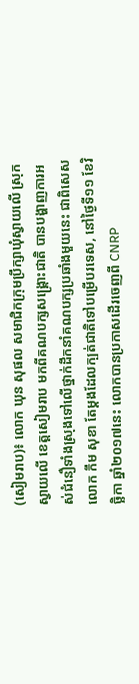(សៀមរាប)៖ លោក ឃុន សុផល សមាជិកក្រុមប្រឹក្សាឃុំស្វាយលើ ស្រុកស្វាយលើ ខេត្តសៀមរាប មកពីគណបក្សសង្គ្រោះជាតិ បានបង្ហាញការអស់ជំនឿទាំងស្រុងទៅលើថ្នាក់ដឹកនាំគណបក្សប្រឆាំងមួយនេះ ជាពិសេសលោក កឹម សុខា តែម្ដងដែលក្បត់ជាតិទៅបម្រើបរទេស, នៅថ្ងៃទី១១ ខែវិច្ឆិកា ឆ្នាំ២០១៧នេះ លោកបានប្រកាសដើរចេញពី CNRP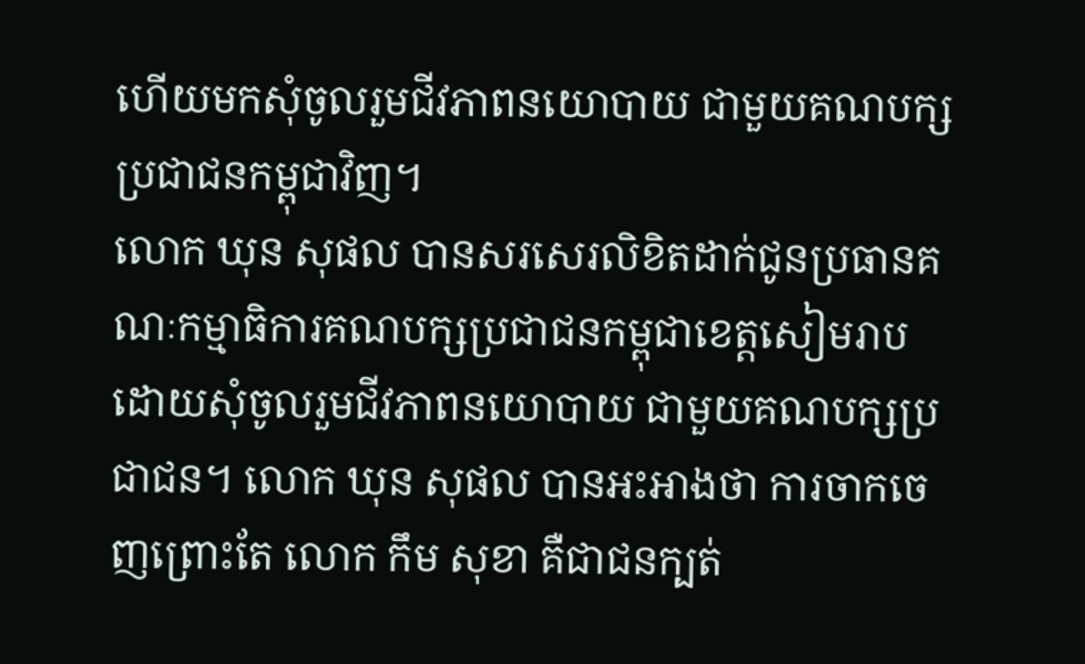ហើយមកសុំចូលរួមជីវភាពនយោបាយ ជាមួយគណបក្សប្រជាជនកម្ពុជាវិញ។
លោក ឃុន សុផល បានសរសេរលិខិតដាក់ជូនប្រធានគណៈកម្មាធិការគណបក្សប្រជាជនកម្ពុជាខេត្តសៀមរាប ដោយសុំចូលរួមជីវភាពនយោបាយ ជាមួយគណបក្សប្រជាជន។ លោក ឃុន សុផល បានអះអាងថា ការចាកចេញព្រោះតែ លោក កឹម សុខា គឺជាជនក្បត់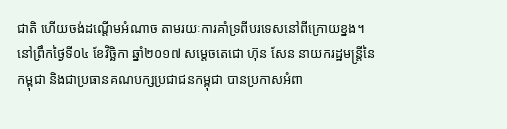ជាតិ ហើយចង់ដណ្ដើមអំណាច តាមរយៈការគាំទ្រពីបរទេសនៅពីក្រោយខ្នង។
នៅព្រឹកថ្ងៃទី០៤ ខែវិច្ឆិកា ឆ្នាំ២០១៧ សម្តេចតេជោ ហ៊ុន សែន នាយករដ្ឋមន្រ្តីនៃកម្ពុជា និងជាប្រធានគណបក្សប្រជាជនកម្ពុជា បានប្រកាសអំពា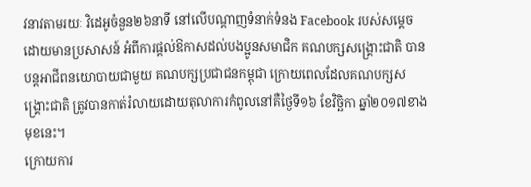វនាវតាមរយៈ វិដេអូចំនួន២៦នាទី នៅលើបណ្តាញទំនាក់ទំនង Facebook របស់សម្តេចដោយមានប្រសាសន៍ អំពីការផ្តល់ឱកាសដល់បងប្អូនសមាជិក គណបក្សសង្គ្រោះជាតិ បានបន្តអាជីពនយោបាយជាមួយ គណបក្សប្រជាជនកម្ពុជា ក្រោយពេលដែលគណបក្សសង្រ្គោះជាតិ ត្រូវបានកាត់រំលាយដោយតុលាការកំពូលនៅគឺថ្ងៃទី១៦ ខែវិច្ឆិកា ឆ្នាំ២០១៧ខាងមុខនេះ។
ក្រោយការ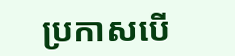ប្រកាសបើ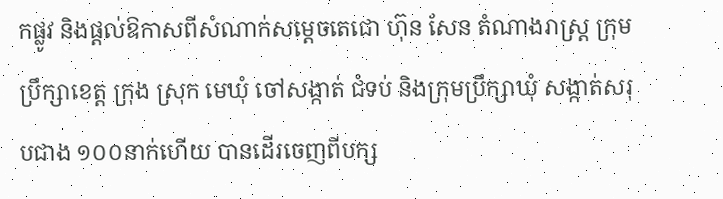កផ្លូវ និងផ្តល់ឱកាសពីសំណាក់សម្តេចតេជោ ហ៊ុន សែន តំណាងរាស្រ្ត ក្រុមប្រឹក្សាខេត្ត ក្រុង ស្រុក មេឃុំ ចៅសង្កាត់ ជំទប់ និងក្រុមប្រឹក្សាឃុំ សង្កាត់សរុបជាង ១០០នាក់ហើយ បានដើរចេញពីបក្ស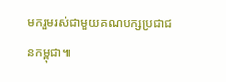មករួមរស់ជាមួយគណបក្សប្រជាជនកម្ពុជា៕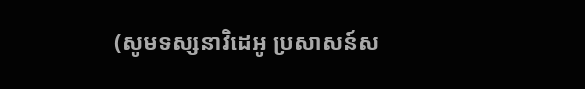(សូមទស្សនាវិដេអូ ប្រសាសន៍ស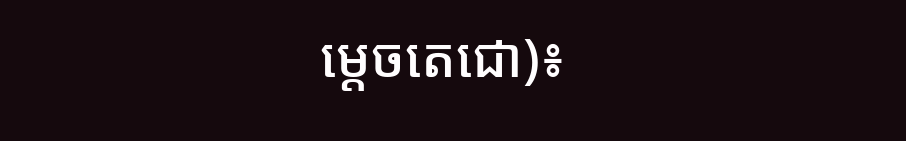ម្តេចតេជោ)៖